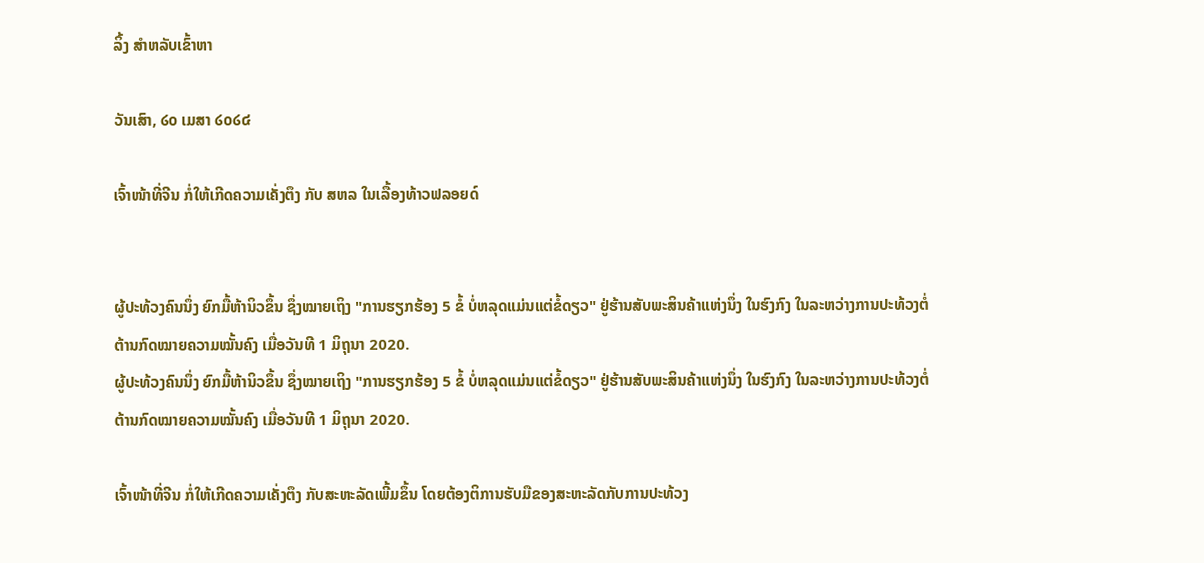ລິ້ງ ສຳຫລັບເຂົ້າຫາ

ວັນເສົາ, ໒໐ ເມສາ ໒໐໒໔

ເຈົ້າໜ້າທີ່ຈີນ ກໍ່ໃຫ້ເກີດຄວາມເຄັ່ງຕຶງ ກັບ ສຫລ ໃນເລື້ອງທ້າວຟລອຍດ໌


ຜູ້ປະທ້ວງຄົນນຶ່ງ ຍົກມື້ຫ້ານິວຂຶ້ນ ຊຶ່ງໝາຍເຖິງ "ການຮຽກຮ້ອງ 5 ຂໍ້ ບໍ່ຫລຸດແມ່ນແຕ່ຂໍ້ດຽວ" ຢູ່ຮ້ານສັບພະສິນຄ້າແຫ່ງນຶ່ງ ໃນຮົງກົງ ໃນລະຫວ່າງການປະທ້ວງຕໍ່ຕ້ານກົດໝາຍຄວາມໝັ້ນຄົງ ເມື່ອວັນທີ 1 ມິຖຸນາ 2020.
ຜູ້ປະທ້ວງຄົນນຶ່ງ ຍົກມື້ຫ້ານິວຂຶ້ນ ຊຶ່ງໝາຍເຖິງ "ການຮຽກຮ້ອງ 5 ຂໍ້ ບໍ່ຫລຸດແມ່ນແຕ່ຂໍ້ດຽວ" ຢູ່ຮ້ານສັບພະສິນຄ້າແຫ່ງນຶ່ງ ໃນຮົງກົງ ໃນລະຫວ່າງການປະທ້ວງຕໍ່ຕ້ານກົດໝາຍຄວາມໝັ້ນຄົງ ເມື່ອວັນທີ 1 ມິຖຸນາ 2020.

ເຈົ້າໜ້າທີ່ຈີນ ກໍ່ໃຫ້ເກີດຄວາມເຄັ່ງຕຶງ ກັບສະຫະລັດເພີ້ມຂຶ້ນ ໂດຍຕ້ອງຕິການຮັບມືຂອງສະຫະລັດກັບການປະທ້ວງ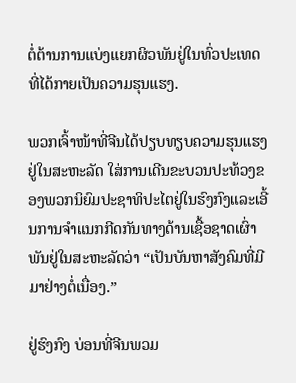ຕໍ່ຕ້ານການແບ່ງແຍກຜິວພັນຢູ່ໃນທົ່ວປະເທດທີ່ໄດ້ກາຍເປັນຄວາມຮຸນແຮງ.

ພວກເຈົ້າໜ້າທີ່ຈີນໄດ້ປຽບທຽບຄວາມຮຸນແຮງຢູ່ໃນສະຫະລັດ ໃສ່ການເດີນຂະບວນປະທ້ວງຂອງພວກນິຍົມປະຊາທິປະໄຕຢູ່ໃນຮົງກົງແລະເອີ້ນການຈຳແນກກີດກັນທາງດ້ານເຊື້ອຊາດເຜົ່າພັນຢູ່ໃນສະຫະລັດວ່າ “ເປັນບັນຫາສັງຄົມທີ່ມີມາຢ່າງຕໍ່ເນື່ອງ.”

ຢູ່ຮົງກົງ ບ່ອນທີ່ຈີນພວມ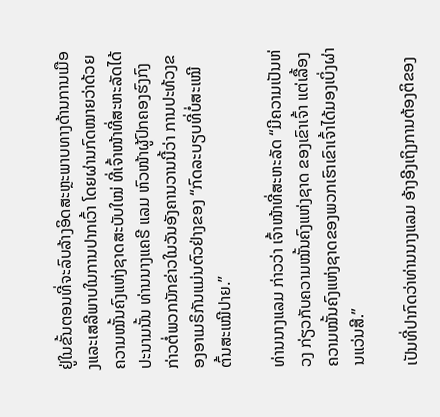ຢູ່ໃນຂັ້ນຕອນທີ່ຈະລົບລ້າງອິດສະຫຼະພາບທາງດ້ານການເມືອງແລະເສລີພາບໃນການປາກເວົ້າ ໂດຍຜ່ານກົດໝາຍວ່າດ້ວຍຄວາມໝັ້ນຄົງແຫ່ງຊາດສະບັບໃໝ່ ທີ່ເຈົ້າໜ້າທີ່ສະຫະລັດໄດ້ປະນາມນັ້ນ ທ່ານນາງແຄຣີ ແລມ ຫົວໜ້າຜູ້ປົກຄອງຮົງກົງ ກ່າວຕໍ່ພວກນັກຂ່າວໃນວັນອັງຄານວານນີ້ວ່າ ການປະທ້ວງຂອງອາເມຣິກັນແມ່ນຕົວຢ່າງຂອງ “ກົດລະບຽບທີ່ບໍ່ສະເໝີຕົ້ນສະເໝີປາຍ.”

ທ່ານນາງແລມ ກ່າວວ່າ ເຈົ້າໜ້າທີ່ສະຫະລັດ “ມີຄວາມເປັນຫ່ວງ ກ່ຽວກັບຄວາມໝັ້ນຄົງແຫ່ງຊາດ ຂອງເຂົາເຈົ້າ ແຕ່ເລື້ອງຄວາມໝັ້ນຄົງແຫ່ງຊາດຂອງພວກເຮົາເຂົາເຈົ້າໄດ້ມອງເບິ່ງຜ່ານແວ່ນສີ.”

ເປັນທີ່ປາກົດວ່າທ່ານນາງແລມ ອ້າງອີງເຖິງການຕ້ອງຕິຂອງ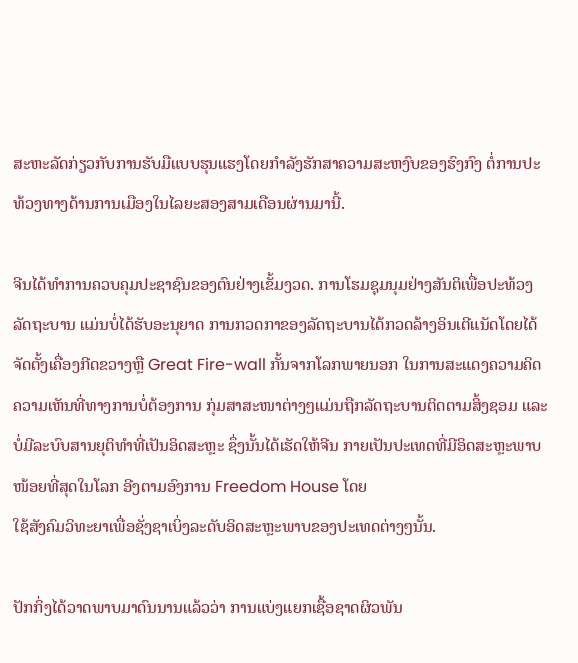ສະຫະລັດກ່ຽວກັບການຮັບມືແບບຮຸນແຮງໂດຍກຳລັງຮັກສາຄວາມສະຫງົບຂອງຮົງກົງ ຕໍ່ການປະທ້ວງທາງດ້ານການເມືອງໃນໄລຍະສອງສາມເດືອນຜ່ານມານີ້.

ຈີນໄດ້ທຳການຄວບຄຸມປະຊາຊົນຂອງຕົນຢ່າງເຂັ້ມງວດ. ການໂຮມຊຸມນຸມຢ່າງສັນຕິເພື່ອປະທ້ວງລັດຖະບານ ແມ່ນບໍ່ໄດ້ຮັບອະນຸຍາດ ການກວດກາຂອງລັດຖະບານໄດ້ກວດລ້າງອິນເຕີແນັດໂດຍໄດ້ຈັດຕັ້ງເຄື່ອງກີດຂວາງຫຼື Great Fire-wall ກັ້ນຈາກໂລກພາຍນອກ ໃນການສະແດງຄວາມຄິດຄວາມເຫັນທີ່ທາງການບໍ່ຕ້ອງການ ກຸ່ມສາສະໜາຕ່າງໆແມ່ນຖືກລັດຖະບານຕິດຕາມສິ້ງຊອມ ແລະບໍ່ມີລະບົບສານຍຸຕິທຳທີ່ເປັນອິດສະຫຼະ ຊຶ່ງນັ້ນໄດ້ເຮັດໃຫ້ຈີນ ກາຍເປັນປະເທດທີ່ມີອິດສະຫຼະພາບໜ້ອຍທີ່ສຸດໃນໂລກ ອີງຕາມອົງການ Freedom House ໂດຍ
ໃຊ້ສັງຄົມວິທະຍາເພື່ອຊັ່ງຊາເບິ່ງລະດັບອິດສະຫຼະພາບຂອງປະເທດຕ່າງໆນັ້ນ.

ປັກກິ່ງໄດ້ວາດພາບມາດົນນານແລ້ວວ່າ ການແບ່ງແຍກເຊື້ອຊາດຜິວພັນ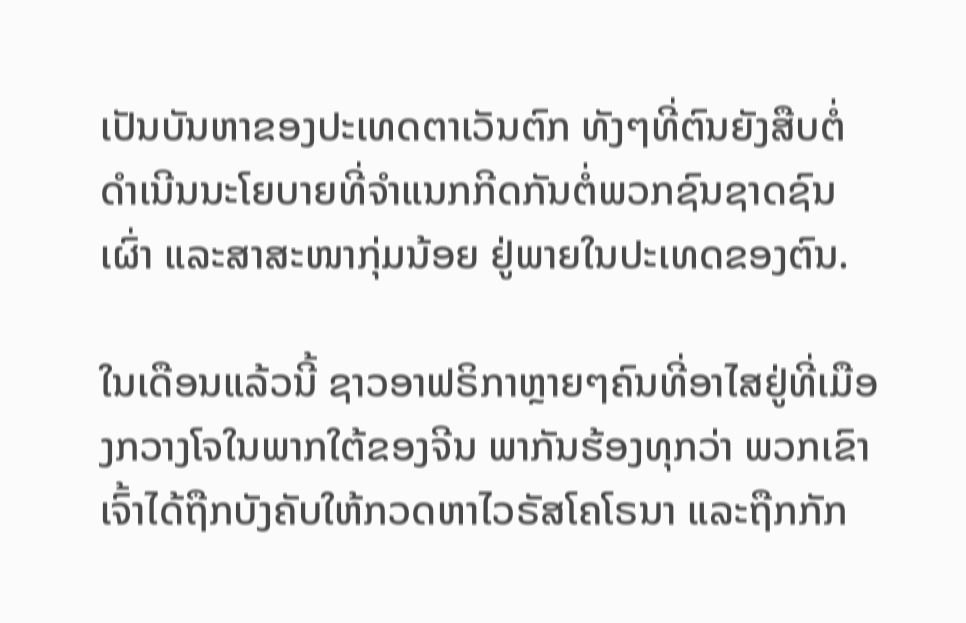ເປັນບັນຫາຂອງປະເທດຕາເວັນຕົກ ທັງໆທີ່ຕົນຍັງສືບຕໍ່ດຳເນີນນະໂຍບາຍທີ່ຈຳແນກກີດກັນຕໍ່ພວກຊົນຊາດຊົນເຜົ່າ ແລະສາສະໜາກຸ່ມນ້ອຍ ຢູ່ພາຍໃນປະເທດຂອງຕົນ.

ໃນເດືອນແລ້ວນີ້ ຊາວອາຟຣິກາຫຼາຍໆຄົນທີ່ອາໄສຢູ່ທີ່ເມືອງກວາງໂຈໃນພາກໃຕ້ຂອງຈີນ ພາກັນຮ້ອງທຸກວ່າ ພວກເຂົາເຈົ້າໄດ້ຖືກບັງຄັບໃຫ້ກວດຫາໄວຣັສໂຄໂຣນາ ແລະຖືກກັກ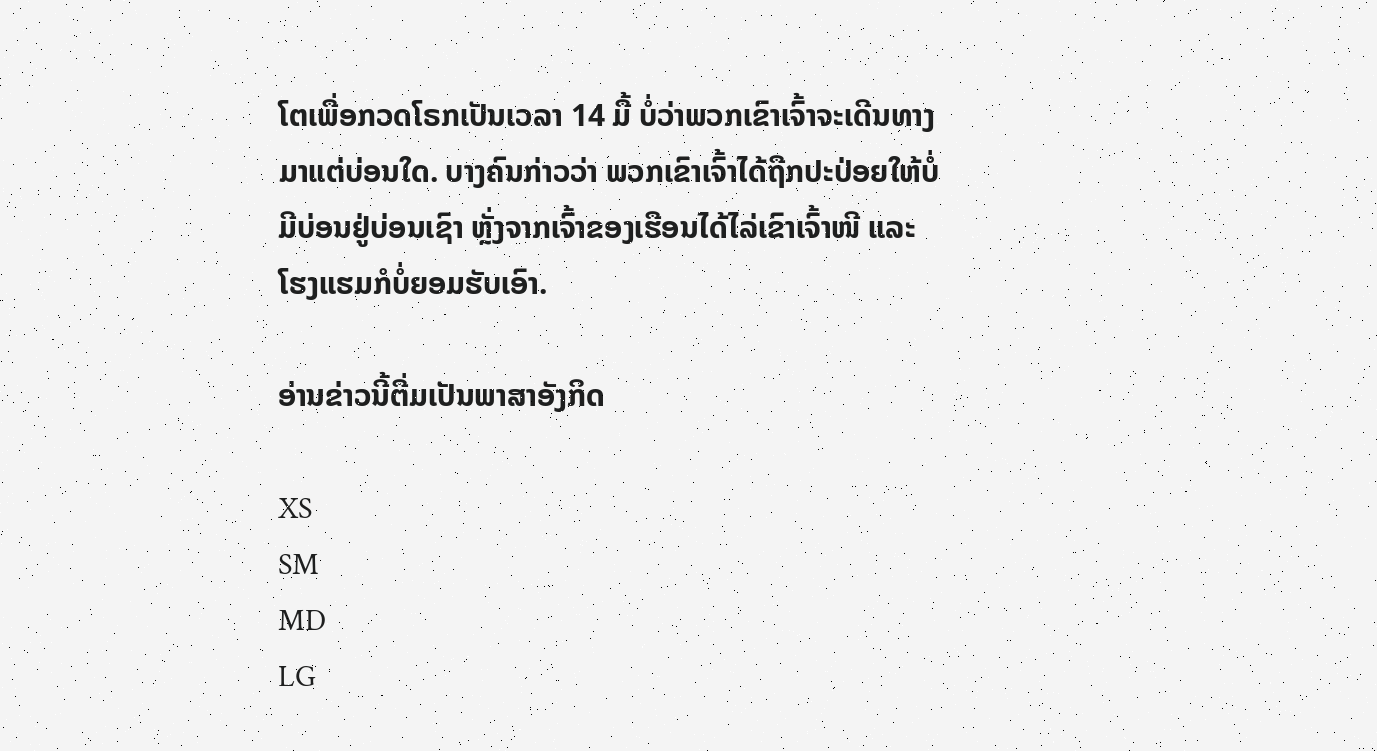ໂຕເພື່ອກວດໂຣກເປັນເວລາ 14 ມື້ ບໍ່ວ່າພວກເຂົາເຈົ້າຈະເດີນທາງມາແຕ່ບ່ອນໃດ. ບາງຄົນກ່າວວ່າ ພວກເຂົາເຈົ້າໄດ້ຖືກປະປ່ອຍໃຫ້ບໍ່ມີບ່ອນຢູ່ບ່ອນເຊົາ ຫຼັ່ງຈາກເຈົ້າຂອງເຮືອນໄດ້ໄລ່ເຂົາເຈົ້າໜີ ແລະໂຮງແຮມກໍບໍ່ຍອມຮັບເອົາ.

ອ່ານຂ່າວນີ້ຕື່ມເປັນພາສາອັງກິດ

XS
SM
MD
LG